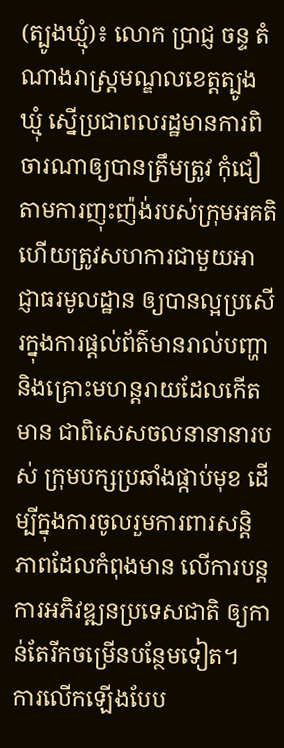(ត្បូងឃ្មុំ)៖ លោក ប្រាជ្ញ ចន្ទ តំណាងរាស្ត្រមណ្ឌលខេត្តត្បូងឃ្មុំ ស្នើប្រជាពលរដ្ឋមានការពិចារណាឲ្យបានត្រឹមត្រូវ កុំជឿតាមការញុះញ៉ង់របស់ក្រុមអគតិ ហើយត្រូវសហការជាមួយអាជ្ញាធរមូលដ្ឋាន ឲ្យបានល្អប្រសើរក្នុងការផ្តល់ព័ត៌មានរាល់បញ្ហា និងគ្រោះមហន្តរាយដែលកើតមាន ជាពិសេសចលនានានារបស់ ក្រុមបក្សប្រឆាំងផ្កាប់មុខ ដើម្បីក្នុងការចូលរួមការពារសន្តិភាពដែលកំពុងមាន លើការបន្តការអភិវឌ្ឍនប្រទេសជាតិ ឲ្យកាន់តែរីកចម្រើនបន្ថែមទៀត។
ការលើកឡើងបែប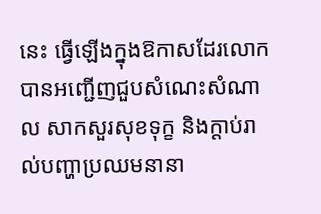នេះ ធ្វើឡើងក្នុងឱកាសដែរលោក បានអញ្ជើញជួបសំណេះសំណាល សាកសួរសុខទុក្ខ និងក្តាប់រាល់បញ្ហាប្រឈមនានា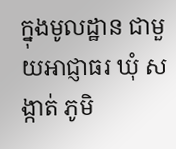ក្នុងមូលដ្ឋាន ជាមួយអាជ្ញាធរ ឃុំ សង្កាត់ ភូមិ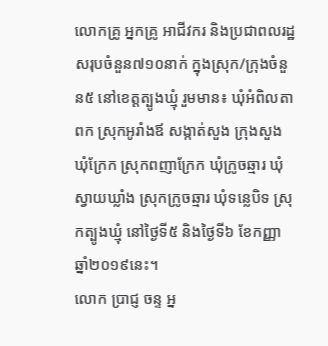លោកគ្រូ អ្នកគ្រូ អាជីវករ និងប្រជាពលរដ្ឋសរុបចំនួន៧១០នាក់ ក្នុងស្រុក/ក្រុងចំនួន៥ នៅខេត្តត្បូងឃ្មុំ រួមមាន៖ ឃុំអំពិលតាពក ស្រុកអូរាំងឪ សង្កាត់សួង ក្រុងសួង ឃុំក្រែក ស្រុកពញាក្រែក ឃុំក្រូចឆ្មារ ឃុំស្វាយឃ្លាំង ស្រុកក្រូចឆ្មារ ឃុំទន្លេបិទ ស្រុកត្បូងឃ្មុំ នៅថ្ងៃទី៥ និងថ្ងៃទី៦ ខែកញ្ញា ឆ្នាំ២០១៩នេះ។
លោក ប្រាជ្ញ ចន្ទ អ្ន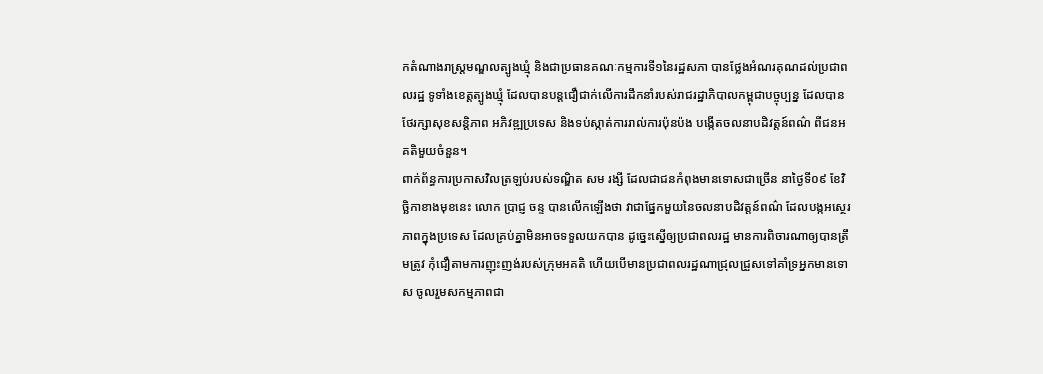កតំណាងរាស្ត្រមណ្ឌលត្បូងឃ្មុំ និងជាប្រធានគណៈកម្មការទី១នៃរដ្ឋសភា បានថ្លែងអំណរគុណដល់ប្រជាពលរដ្ឋ ទូទាំងខេត្តត្បូងឃ្មុំ ដែលបានបន្តជឿជាក់លើការដឹកនាំរបស់រាជរដ្ឋាភិបាលកម្ពុជាបច្ចុប្បន្ន ដែលបានថែរក្សាសុខសន្តិភាព អភិវឌ្ឍប្រទេស និងទប់ស្កាត់ការរាល់ការប៉ុនប៉ង បង្កើតចលនាបដិវត្តន៍ពណ៌ ពីជនអគតិមួយចំនួន។
ពាក់ព័ន្ធការប្រកាសវិលត្រឡប់របស់ទណ្ឌិត សម រង្សី ដែលជាជនកំពុងមានទោសជាច្រើន នាថ្ងៃទី០៩ ខែវិច្ឆិកាខាងមុខនេះ លោក ប្រាជ្ញ ចន្ទ បានលើកឡើងថា វាជាផ្នែកមួយនៃចលនាបដិវត្តន៍ពណ៌ ដែលបង្កអស្ថេរភាពក្នុងប្រទេស ដែលគ្រប់គ្នាមិនអាចទទួលយកបាន ដូច្នេះស្នើឲ្យប្រជាពលរដ្ឋ មានការពិចារណាឲ្យបានត្រឹមត្រូវ កុំជឿតាមការញុះញង់របស់ក្រុមអគតិ ហើយបើមានប្រជាពលរដ្ឋណាជ្រុលជ្រួសទៅគាំទ្រអ្នកមានទោស ចូលរួមសកម្មភាពជា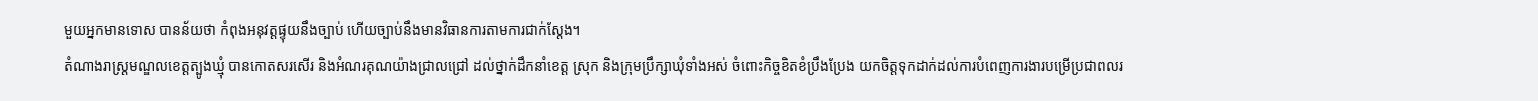មួយអ្នកមានទោស បានន័យថា កំពុងអនុវត្តផ្ទុយនឹងច្បាប់ ហើយច្បាប់នឹងមានវិធានការតាមការជាក់ស្តែង។
តំណាងរាស្ត្រមណ្ឌលខេត្តត្បូងឃ្មុំ បានកោតសរសើរ និងអំណរគុណយ៉ាងជ្រាលជ្រៅ ដល់ថ្នាក់ដឹកនាំខេត្ត ស្រុក និងក្រុមប្រឹក្សាឃុំទាំងអស់ ចំពោះកិច្ចខិតខំប្រឹងប្រែង យកចិត្តទុកដាក់ដល់ការបំពេញការងារបម្រើប្រជាពលរ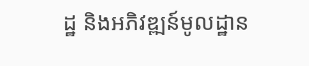ដ្ឋ និងអភិវឌ្ឍន៍មូលដ្ឋាន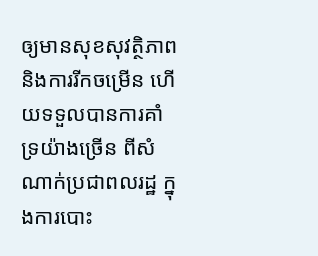ឲ្យមានសុខសុវត្ថិភាព និងការរីកចម្រើន ហើយទទួលបានការគាំទ្រយ៉ាងច្រើន ពីសំណាក់ប្រជាពលរដ្ឋ ក្នុងការបោះ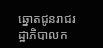ឆ្នោតជូនរាជរដ្ឋាភិបាលក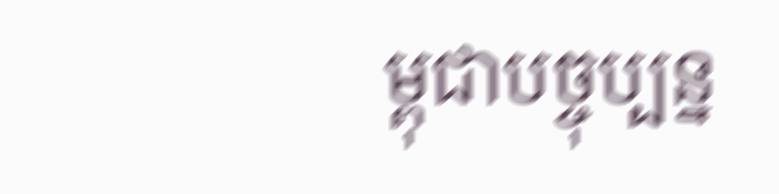ម្ពុជាបច្ចុប្បន្ន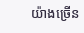យ៉ាងច្រើន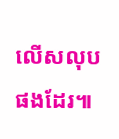លើសលុបផងដែរ៕